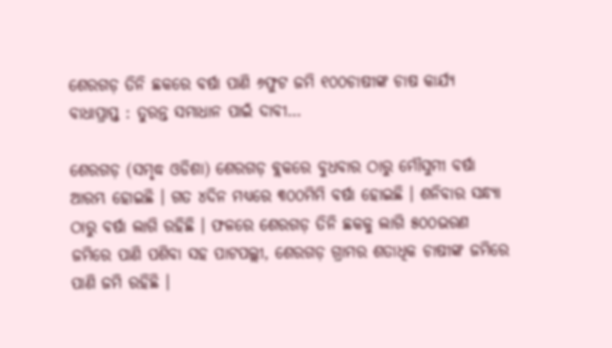ଶେରଗଡ଼ ତିନି ଛକରେ ବର୍ଷା ପାଣି ୬ଫୁଟ ଜମି ୧୦୦ଚାଷୀଙ୍କ ଚାଷ କାର୍ଯ୍ୟ ବାଧାପ୍ରାପ୍ତ : ତୁରନ୍ତ ସମାଧାନ ପାଇଁ ଦାବୀ…

ଶେରଗଡ଼ (ସମୃଦ୍ଧ ଓଡିଶା) ଶେରଗଡ଼ ବ୍ଲକରେ ବୁଧବାର ଠାରୁ ମୌସୁମୀ ବର୍ଷା ଆରମ୍ଭ ହୋଇଛି । ଗତ ୪ଦିନ ମଧ୍ୟରେ ୩୦୦ମିମି ବର୍ଷା ହୋଇଛି । ଶନିବାର ସନ୍ଧ୍ୟା ଠାରୁ ବର୍ଷା ଲାଗି ରହିଛି । ଫଳରେ ଶେରଗଡ଼ ତିନି ଛକକୁ ଲାଗି ୫୦୦ଭରଣ ଜମିରେ ପାଣି ପଶିବା ସହ ପାଟପଲ୍ଲୀ, ଶେରଗଡ଼ ଗ୍ରାମର ଶତାଧିକ ଚାଷୀଙ୍କ ଜମିରେ ପାଣି ଜମି ରହିଛି ।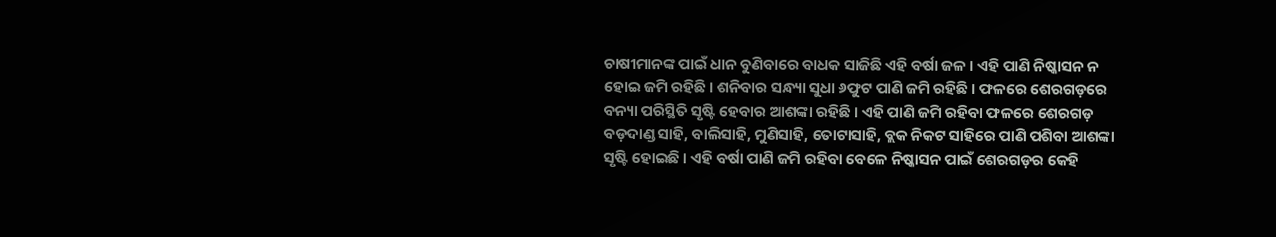ଚାଷୀମାନଙ୍କ ପାଇଁ ଧାନ ବୁଣିବାରେ ବାଧକ ସାଜିଛି ଏହି ବର୍ଷା ଜଳ । ଏହି ପାଣି ନିଷ୍କାସନ ନ ହୋଇ ଜମି ରହିଛି । ଶନିବାର ସନ୍ଧ୍ୟା ସୁଧା ୬ଫୁଟ ପାଣି ଜମି ରହିଛି । ଫଳରେ ଶେରଗଡ଼ରେ ବନ୍ୟା ପରିସ୍ଥିତି ସୃଷ୍ଟି ହେବାର ଆଶଙ୍କା ରହିଛି । ଏହି ପାଣି ଜମି ରହିବା ଫଳରେ ଶେରଗଡ଼ ବଡ଼ଦାଣ୍ଡ ସାହି, ବାଲିସାହି, ମୁଣିସାହି, ତୋଟାସାହି, ବ୍ଲକ ନିକଟ ସାହିରେ ପାଣି ପଶିବା ଆଶଙ୍କା ସୃଷ୍ଟି ହୋଇଛି । ଏହି ବର୍ଷା ପାଣି ଜମି ରହିବା ବେଳେ ନିଷ୍କାସନ ପାଇଁ ଶେରଗଡ଼ର କେହି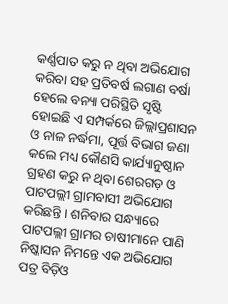କର୍ଣ୍ଣପାତ କରୁ ନ ଥିବା ଅଭିଯୋଗ କରିବା ସହ ପ୍ରତିବର୍ଷ ଲଗାଣ ବର୍ଷା ହେଲେ ବନ୍ୟା ପରିସ୍ଥିତି ସୃଷ୍ଟି ହୋଇଛି ଏ ସମ୍ପର୍କରେ ଜିଲ୍ଲାପ୍ରଶାସନ ଓ ନାଳ ନର୍ଦ୍ଧମା, ପୂର୍ତ୍ତ ବିଭାଗ ଜଣା କଲେ ମଧ୍ୟ କୌଣସି କାର୍ଯ୍ୟାନୁଷ୍ଠାନ ଗ୍ରହଣ କରୁ ନ ଥିବା ଶେରଗଡ଼ ଓ ପାଟପଲ୍ଲୀ ଗ୍ରାମବାସୀ ଅଭିଯୋଗ କରିଛନ୍ତି । ଶନିବାର ସନ୍ଧ୍ୟାରେ ପାଟପଲ୍ଲୀ ଗ୍ରାମର ଚାଷୀମାନେ ପାଣି ନିଷ୍କାସନ ନିମନ୍ତେ ଏକ ଅଭିଯୋଗ ପତ୍ର ବିଡ଼ିଓ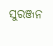ସୁରଞ୍ଜନ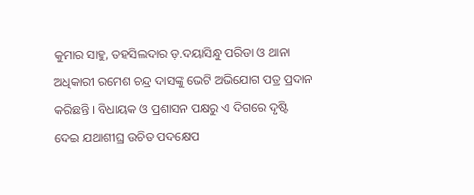କୁମାର ସାହୁ, ତହସିଲଦାର ଡ଼.ଦୟାସିନ୍ଧୁ ପରିଡା ଓ ଥାନା ଅଧିକାରୀ ରମେଶ ଚନ୍ଦ୍ର ଦାସଙ୍କୁ ଭେଟି ଅଭିଯୋଗ ପତ୍ର ପ୍ରଦାନ କରିଛନ୍ତି । ବିଧାୟକ ଓ ପ୍ରଶାସନ ପକ୍ଷରୁ ଏ ଦିଗରେ ଦୃଷ୍ଟି ଦେଇ ଯଥାଶୀଘ୍ର ଉଚିତ ପଦକ୍ଷେପ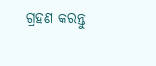ଗ୍ରହଣ କରନ୍ତୁ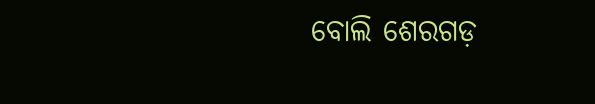ବୋଲି ଶେରଗଡ଼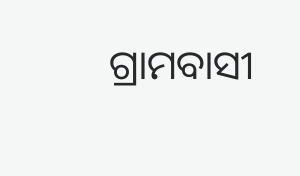ଗ୍ରାମବାସୀ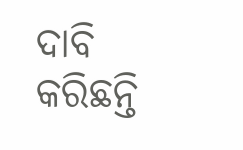ଦାବି କରିଛନ୍ତି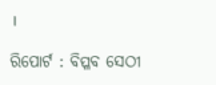।

ରିପୋର୍ଟ : ବିପ୍ଳବ ସେଠୀ